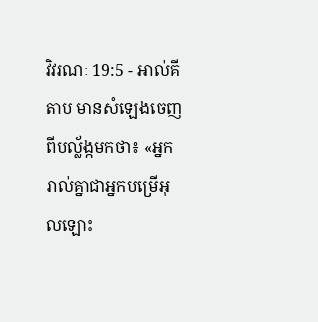វិវរណៈ 19:5 - អាល់គីតាប មានសំឡេងចេញពីបល្ល័ង្កមកថា៖ «អ្នករាល់គ្នាជាអ្នកបម្រើអុលឡោះ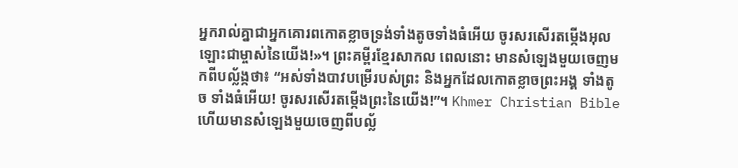អ្នករាល់គ្នាជាអ្នកគោរពកោតខ្លាចទ្រង់ទាំងតូចទាំងធំអើយ ចូរសរសើរតម្កើងអុលឡោះជាម្ចាស់នៃយើង!»។ ព្រះគម្ពីរខ្មែរសាកល ពេលនោះ មានសំឡេងមួយចេញមកពីបល្ល័ង្កថា៖ “អស់ទាំងបាវបម្រើរបស់ព្រះ និងអ្នកដែលកោតខ្លាចព្រះអង្គ ទាំងតូច ទាំងធំអើយ! ចូរសរសើរតម្កើងព្រះនៃយើង!”។ Khmer Christian Bible ហើយមានសំឡេងមួយចេញពីបល្ល័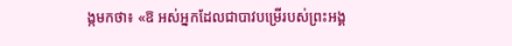ង្កមកថា៖ «ឱ អស់អ្នកដែលជាបាវបម្រើរបស់ព្រះអង្គ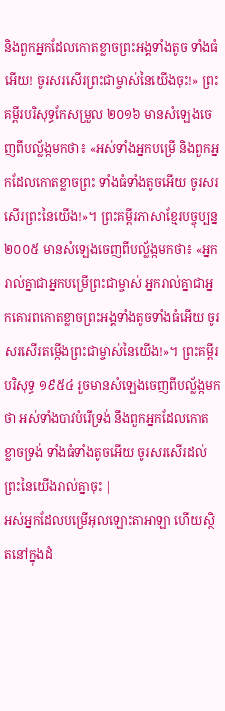និងពួកអ្នកដែលកោតខ្លាចព្រះអង្គទាំងតូច ទាំងធំអើយ! ចូរសរសើរព្រះជាម្ចាស់នៃយើងចុះ!» ព្រះគម្ពីរបរិសុទ្ធកែសម្រួល ២០១៦ មានសំឡេងចេញពីបល្ល័ង្កមកថា៖ «អស់ទាំងអ្នកបម្រើ និងពួកអ្នកដែលកោតខ្លាចព្រះ ទាំងធំទាំងតូចអើយ ចូរសរសើរព្រះនៃយើង!»។ ព្រះគម្ពីរភាសាខ្មែរបច្ចុប្បន្ន ២០០៥ មានសំឡេងចេញពីបល្ល័ង្កមកថា៖ «អ្នករាល់គ្នាជាអ្នកបម្រើព្រះជាម្ចាស់ អ្នករាល់គ្នាជាអ្នកគោរពកោតខ្លាចព្រះអង្គទាំងតូចទាំងធំអើយ ចូរសរសើរតម្កើងព្រះជាម្ចាស់នៃយើង!»។ ព្រះគម្ពីរបរិសុទ្ធ ១៩៥៤ រួចមានសំឡេងចេញពីបល្ល័ង្កមកថា អស់ទាំងបាវបំរើទ្រង់ នឹងពួកអ្នកដែលកោតខ្លាចទ្រង់ ទាំងធំទាំងតូចអើយ ចូរសរសើរដល់ព្រះនៃយើងរាល់គ្នាចុះ |
អស់អ្នកដែលបម្រើអុលឡោះតាអាឡា ហើយស្ថិតនៅក្នុងដំ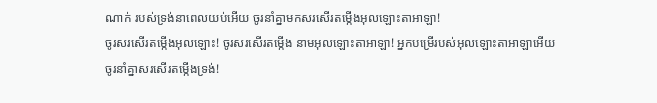ណាក់ របស់ទ្រង់នាពេលយប់អើយ ចូរនាំគ្នាមកសរសើរតម្កើងអុលឡោះតាអាឡា!
ចូរសរសើរតម្កើងអុលឡោះ! ចូរសរសើរតម្កើង នាមអុលឡោះតាអាឡា! អ្នកបម្រើរបស់អុលឡោះតាអាឡាអើយ ចូរនាំគ្នាសរសើរតម្កើងទ្រង់!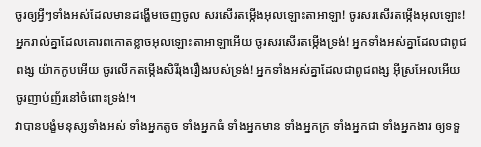ចូរឲ្យអ្វីៗទាំងអស់ដែលមានដង្ហើមចេញចូល សរសើរតម្កើងអុលឡោះតាអាឡា! ចូរសរសើរតម្កើងអុលឡោះ!
អ្នករាល់គ្នាដែលគោរពកោតខ្លាចអុលឡោះតាអាឡាអើយ ចូរសរសើរតម្កើងទ្រង់! អ្នកទាំងអស់គ្នាដែលជាពូជពង្ស យ៉ាកកូបអើយ ចូរលើកតម្កើងសិរីរុងរឿងរបស់ទ្រង់! អ្នកទាំងអស់គ្នាដែលជាពូជពង្ស អ៊ីស្រអែលអើយ ចូរញាប់ញ័រនៅចំពោះទ្រង់!។
វាបានបង្ខំមនុស្សទាំងអស់ ទាំងអ្នកតូច ទាំងអ្នកធំ ទាំងអ្នកមាន ទាំងអ្នកក្រ ទាំងអ្នកជា ទាំងអ្នកងារ ឲ្យទទួ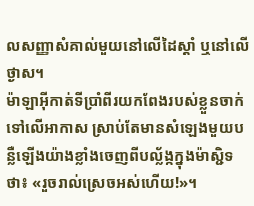លសញ្ញាសំគាល់មួយនៅលើដៃស្ដាំ ឬនៅលើថ្ងាស។
ម៉ាឡាអ៊ីកាត់ទីប្រាំពីរយកពែងរបស់ខ្លួនចាក់ទៅលើអាកាស ស្រាប់តែមានសំឡេងមួយបន្លឺឡើងយ៉ាងខ្លាំងចេញពីបល្ល័ង្កក្នុងម៉ាស្ជិទថា៖ «រួចរាល់ស្រេចអស់ហើយ!»។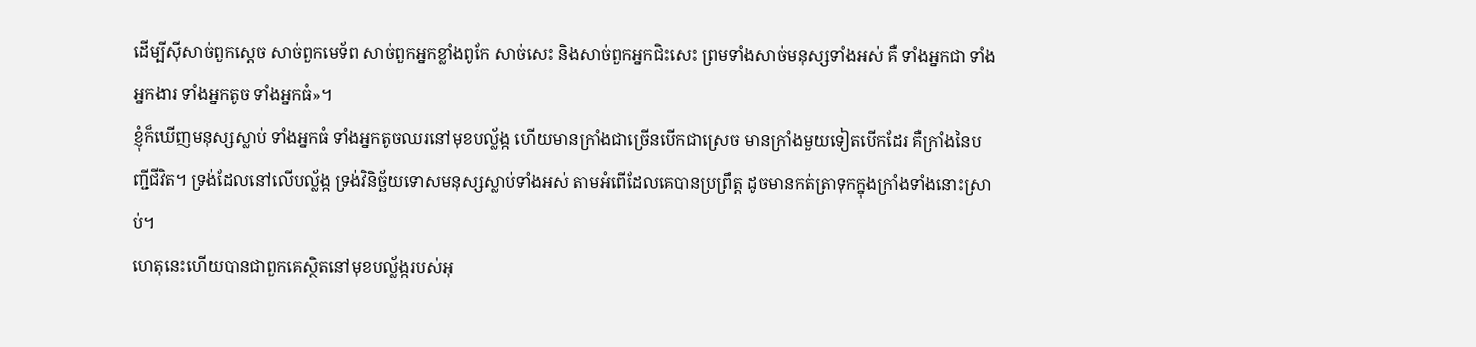ដើម្បីស៊ីសាច់ពួកស្ដេច សាច់ពួកមេទ័ព សាច់ពួកអ្នកខ្លាំងពូកែ សាច់សេះ និងសាច់ពួកអ្នកជិះសេះ ព្រមទាំងសាច់មនុស្សទាំងអស់ គឺ ទាំងអ្នកជា ទាំងអ្នកងារ ទាំងអ្នកតូច ទាំងអ្នកធំ»។
ខ្ញុំក៏ឃើញមនុស្សស្លាប់ ទាំងអ្នកធំ ទាំងអ្នកតូចឈរនៅមុខបល្ល័ង្ក ហើយមានក្រាំងជាច្រើនបើកជាស្រេច មានក្រាំងមួយទៀតបើកដែរ គឺក្រាំងនៃបញ្ជីជីវិត។ ទ្រង់ដែលនៅលើបល្ល័ង្ក ទ្រង់វិនិច្ឆ័យទោសមនុស្សស្លាប់ទាំងអស់ តាមអំពើដែលគេបានប្រព្រឹត្ដ ដូចមានកត់ត្រាទុកក្នុងក្រាំងទាំងនោះស្រាប់។
ហេតុនេះហើយបានជាពួកគេស្ថិតនៅមុខបល្ល័ង្ករបស់អុ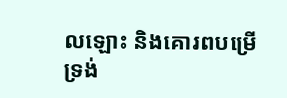លឡោះ និងគោរពបម្រើទ្រង់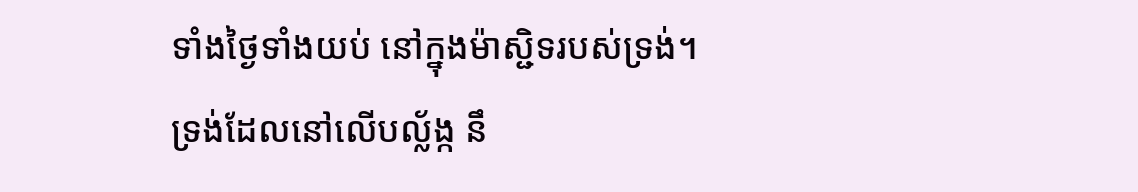ទាំងថ្ងៃទាំងយប់ នៅក្នុងម៉ាស្ជិទរបស់ទ្រង់។ ទ្រង់ដែលនៅលើបល្ល័ង្ក នឹ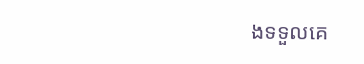ងទទួលគេ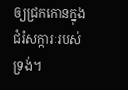ឲ្យជ្រកកោនក្នុងជំរំសក្ការៈរបស់ទ្រង់។